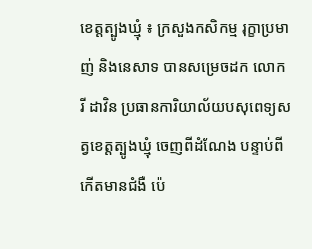ខេត្តត្បូងឃ្មុំ ៖ ក្រសួងកសិកម្ម រុក្ខាប្រមាញ់ និងនេសាទ បានសម្រេចដក លោក រី ដាវិន ប្រធានការិយាល័យបសុពេទ្យសត្វខេត្តត្បូងឃ្មុំ ចេញពីដំណែង បន្ទាប់ពីកើតមានជំងឺ ប៉េ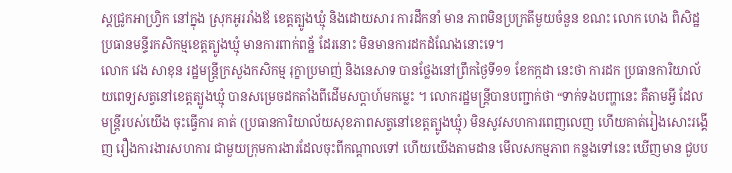ស្តជ្រូកអាហ្វ្រិក នៅក្នុង ស្រុកអូររាំងឪ ខេត្តត្បូងឃ្មុំ និងដោយសារ ការដឹកនាំ មាន ភាពមិនប្រក្រតីមួយចំនួន ខណះ លោក ហេង ពិសិដ្ឋ ប្រធានមន្ទីរកសិកម្មខេត្តត្បូងឃ្មុំ មានការពាក់ពន្ឋ័ ដែរនោះ មិនមានការដកដំណែងនោះទេ។
លោក វេង សាខុន រដ្ឋមន្ត្រីក្រសួងកសិកម្ម រុក្ខាប្រមាញ់ និងនេសាទ បានថ្លែងនៅព្រឹកថ្ងៃទី១១ ខែកក្កដា នេះថា ការដក ប្រធានការិយាល័យពេទ្យសត្វនៅខេត្តត្បូងឃ្មុំ បានសម្រេចដកតាំងពីដើមសប្តាហ៍មកម្លេះ ។ លោករដ្ឋមន្ត្រីបានបញ្ជាក់ថា “ទាក់ទងបញ្ហានេះ គឺតាមអ្វី ដែលមន្ត្រីរបស់យើង ចុះធ្វើការ គាត់ (ប្រធានការិយាល័យសុខភាពសត្វនៅខេត្តត្បូងឃ្មុំ) មិនសូវសហការពេញលេញ ហើយគាត់រៀងសោះរង្គើញ រឿងការងារសហការ ជាមួយក្រុមការងារដែលចុះពីកណ្តាលទៅ ហើយយើងតាមដាន មើលសកម្មភាព កន្លងទៅនេះ ឃើញមាន ជួបប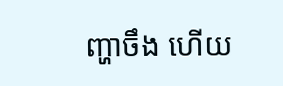ញ្ហាចឹង ហើយ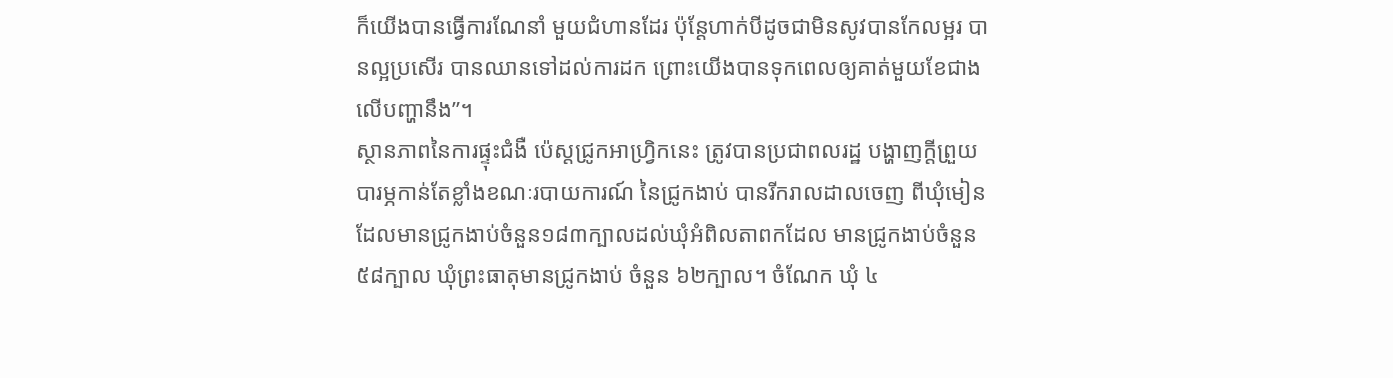ក៏យើងបានធ្វើការណែនាំ មួយជំហានដែរ ប៉ុន្តែហាក់បីដូចជាមិនសូវបានកែលម្អរ បានល្អប្រសើរ បានឈានទៅដល់ការដក ព្រោះយើងបានទុកពេលឲ្យគាត់មួយខែជាងលើបញ្ហានឹង”។
ស្ថានភាពនៃការផ្ទុះជំងឺ ប៉េស្តជ្រូកអាហ្វ្រិកនេះ ត្រូវបានប្រជាពលរដ្ឋ បង្ហាញក្តីព្រួយបារម្ភកាន់តែខ្លាំងខណៈរបាយការណ៍ នៃជ្រូកងាប់ បានរីករាលដាលចេញ ពីឃុំមៀនដែលមានជ្រូកងាប់ចំនួន១៨៣ក្បាលដល់ឃុំអំពិលតាពកដែល មានជ្រូកងាប់ចំនួន៥៨ក្បាល ឃុំព្រះធាតុមានជ្រូកងាប់ ចំនួន ៦២ក្បាល។ ចំណែក ឃុំ ៤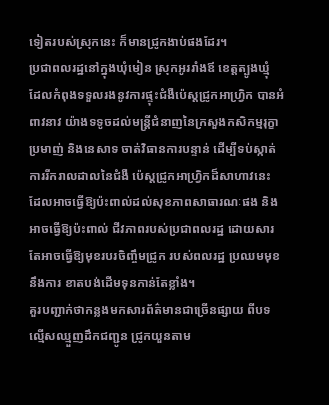ទៀតរបស់ស្រុកនេះ ក៏មានជ្រូកងាប់ផងដែរ។
ប្រជាពលរដ្ឋនៅក្នុងឃុំមៀន ស្រុកអូររាំងឪ ខេត្តត្បូងឃ្មុំ ដែលកំពុងទទួលរងនូវការផ្ទុះជំងឺប៉េស្តជ្រូកអាហ្វ្រិក បានអំពាវនាវ យ៉ាងទទូចដល់មន្ត្រីជំនាញនៃក្រសួងកសិកម្មរុក្ខាប្រមាញ់ និងនេសាទ ចាត់វិធានការបន្ទាន់ ដើម្បីទប់ស្កាត់ ការរីករាលដាលនៃជំងឺ ប៉េស្តជ្រូកអាហ្វ្រិកដ៏សាហាវនេះ ដែលអាចធ្វើឱ្យប៉ះពាល់ដល់សុខភាពសាធារណៈផង និងអាចធ្វើឱ្យប៉ះពាល់ ជីវភាពរបស់ប្រជាពលរដ្ឋ ដោយសារ តែអាចធ្វើឱ្យមុខរបរចិញ្ចឹមជ្រូក របស់ពលរដ្ឋ ប្រឈមមុខ នឹងការ ខាតបង់ដើមទុនកាន់តែខ្លាំង។
គួរបញ្ជាក់ថាកន្លងមកសារព័ត៌មានជាច្រើនផ្សាយ ពីបទល្មើសឈ្មួញដឹកជញ្ជូន ជ្រូកយួនតាម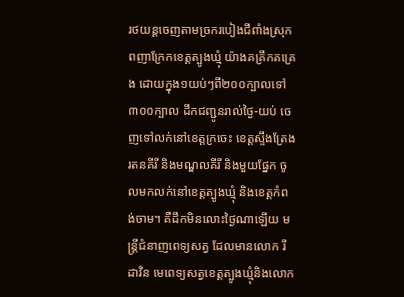រថយន្តចេញតាមច្រករបៀងជីពាំងស្រុកពញាក្រែកខេត្តត្បូងឃ្មុំ យ៉ាងគគ្រឹកគគ្រេង ដោយក្នុង១យប់ៗពី២០០ក្បាលទៅ៣០០ក្បាល ដឹកជញ្ជូនរាល់ថ្ងៃ-យប់ ចេញទៅលក់នៅខេត្តក្រចេះ ខេត្តស្ទឹងត្រែង រតនគីរី និងមណ្ឌលគីរី និងមួយផ្នែក ចូលមកលក់នៅខេត្តត្បូងឃ្មុំ និងខេត្តកំពង់ចាម។ គឺដឹកមិនលោះថ្ងៃណាឡើយ មន្ត្រីជំនាញពេទ្យសត្វ ដែលមានលោក រី ដាវិន មេពេទ្យសត្វខេត្តត្បូងឃ្មុំនិងលោក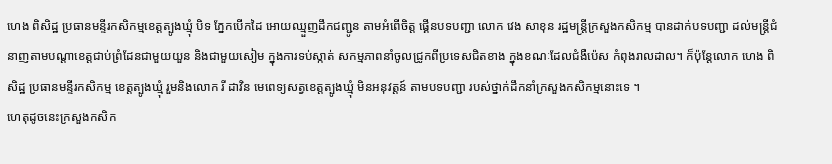ហេង ពិសិដ្ឋ ប្រធានមន្ទីរកសិកម្មខេត្តត្បូងឃ្មុំ បិទ ភ្នែកបើកដៃ អោយឈ្មួញដឹកជញ្ជូន តាមអំពើចិត្ត ផ្គើនបទបញ្ជា លោក វេង សាខុន រដ្ឋមន្ត្រីក្រសួងកសិកម្ម បានដាក់បទបញ្ជា ដល់មន្ត្រីជំនាញតាមបណ្ដាខេត្តជាប់ព្រំដែនជាមួយយួន និងជាមួយសៀម ក្នុងការទប់ស្កាត់ សកម្មភាពនាំចូលជ្រូកពីប្រទេសជិតខាង ក្នុងខណៈដែលជំងឺប៉េស កំពុងរាលដាល។ ក៏ប៉ុន្តែលោក ហេង ពិសិដ្ឋ ប្រធានមន្ទីរកសិកម្ម ខេត្តត្បូងឃ្មុំ រួមនិងលោក រី ដាវិន មេពេទ្យសត្វខេត្តត្បូងឃ្មុំ មិនអនុវត្តន៍ តាមបទបញ្ជា របស់ថ្នាក់ដឹកនាំក្រសួងកសិកម្មនោះទេ ។
ហេតុដូចនេះក្រសួងកសិក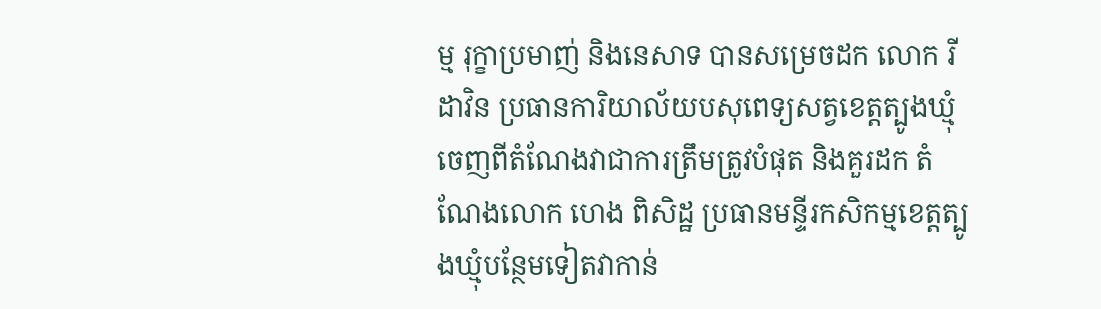ម្ម រុក្ខាប្រមាញ់ និងនេសាទ បានសម្រេចដក លោក រី ដាវិន ប្រធានការិយាល័យបសុពេទ្យសត្វខេត្តត្បូងឃ្មុំ ចេញពីតំណែងវាជាការត្រឹមត្រូវបំផុត និងគួរដក តំណែងលោក ហេង ពិសិដ្ឋ ប្រធានមន្ទីរកសិកម្មខេត្តត្បូងឃ្មុំបន្ថែមទៀតវាកាន់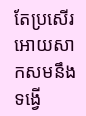តែប្រសើរអោយសាកសមនឹងទង្វើ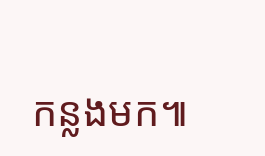កន្លងមក៕